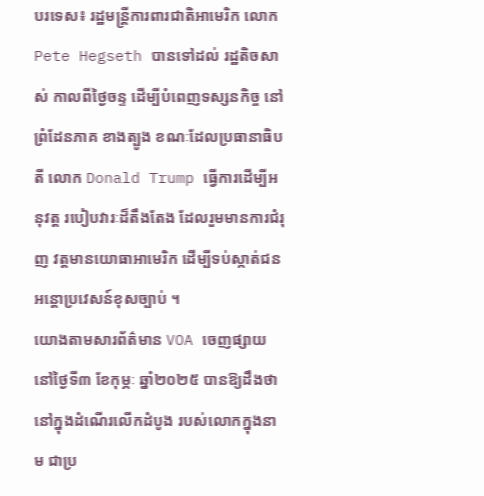បរទេស៖ រដ្ឋមន្ត្រីការពារជាតិអាមេរិក លោក Pete Hegseth បានទៅដល់ រដ្ឋតិចសាស់ កាលពីថ្ងៃចន្ទ ដើម្បីបំពេញទស្សនកិច្ច នៅព្រំដែនភាគ ខាងត្បូង ខណៈដែលប្រធានាធិបតី លោក Donald Trump ធ្វើការដើម្បីអនុវត្ត របៀបវារៈដ៏តឹងតែង ដែលរួមមានការជំរុញ វត្តមានយោធាអាមេរិក ដើម្បីទប់ស្កាត់ជន អន្តោប្រវេសន៍ខុសច្បាប់ ។
យោងតាមសារព័ត៌មាន VOA ចេញផ្សាយ នៅថ្ងៃទី៣ ខែកុម្ភៈ ឆ្នាំ២០២៥ បានឱ្យដឹងថា នៅក្នុងដំណើរលើកដំបូង របស់លោកក្នុងនាម ជាប្រ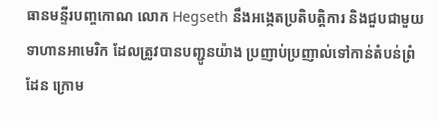ធានមន្ទីរបញ្ចកោណ លោក Hegseth នឹងអង្កេតប្រតិបត្តិការ និងជួបជាមួយទាហានអាមេរិក ដែលត្រូវបានបញ្ជូនយ៉ាង ប្រញាប់ប្រញាល់ទៅកាន់តំបន់ព្រំដែន ក្រោម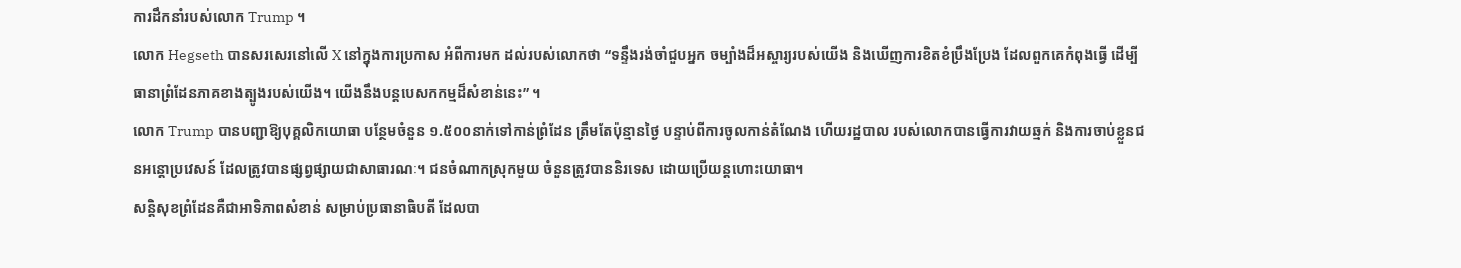ការដឹកនាំរបស់លោក Trump ។
លោក Hegseth បានសរសេរនៅលើ X នៅក្នុងការប្រកាស អំពីការមក ដល់របស់លោកថា “ទន្ទឹងរង់ចាំជួបអ្នក ចម្បាំងដ៏អស្ចារ្យរបស់យើង និងឃើញការខិតខំប្រឹងប្រែង ដែលពួកគេកំពុងធ្វើ ដើម្បីធានាព្រំដែនភាគខាងត្បូងរបស់យើង។ យើងនឹងបន្តបេសកកម្មដ៏សំខាន់នេះ” ។
លោក Trump បានបញ្ជាឱ្យបុគ្គលិកយោធា បន្ថែមចំនួន ១.៥០០នាក់ទៅកាន់ព្រំដែន ត្រឹមតែប៉ុន្មានថ្ងៃ បន្ទាប់ពីការចូលកាន់តំណែង ហើយរដ្ឋបាល របស់លោកបានធ្វើការវាយឆ្មក់ និងការចាប់ខ្លួនជនអន្តោប្រវេសន៍ ដែលត្រូវបានផ្សព្វផ្សាយជាសាធារណៈ។ ជនចំណាកស្រុកមួយ ចំនួនត្រូវបាននិរទេស ដោយប្រើយន្តហោះយោធា។
សន្តិសុខព្រំដែនគឺជាអាទិភាពសំខាន់ សម្រាប់ប្រធានាធិបតី ដែលបា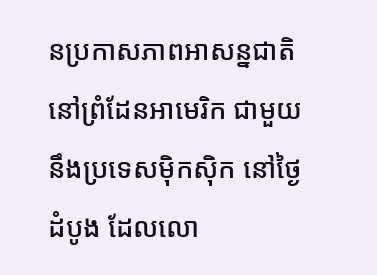នប្រកាសភាពអាសន្នជាតិ នៅព្រំដែនអាមេរិក ជាមួយនឹងប្រទេសម៉ិកស៊ិក នៅថ្ងៃដំបូង ដែលលោ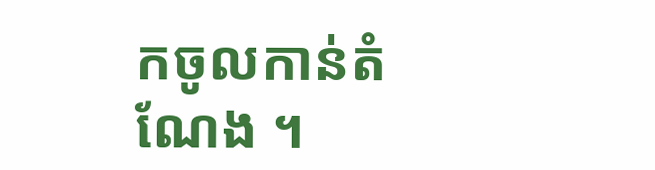កចូលកាន់តំណែង ។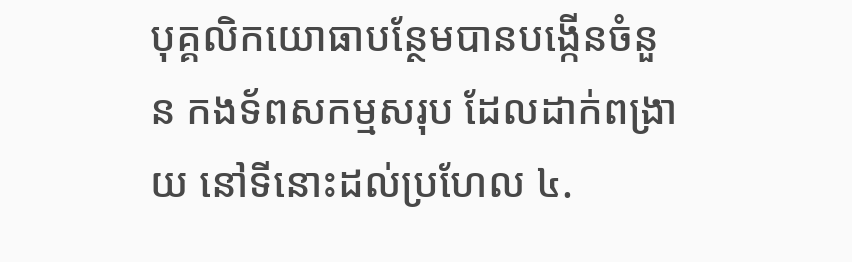បុគ្គលិកយោធាបន្ថែមបានបង្កើនចំនួន កងទ័ពសកម្មសរុប ដែលដាក់ពង្រាយ នៅទីនោះដល់ប្រហែល ៤.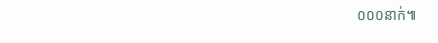០០០នាក់៕